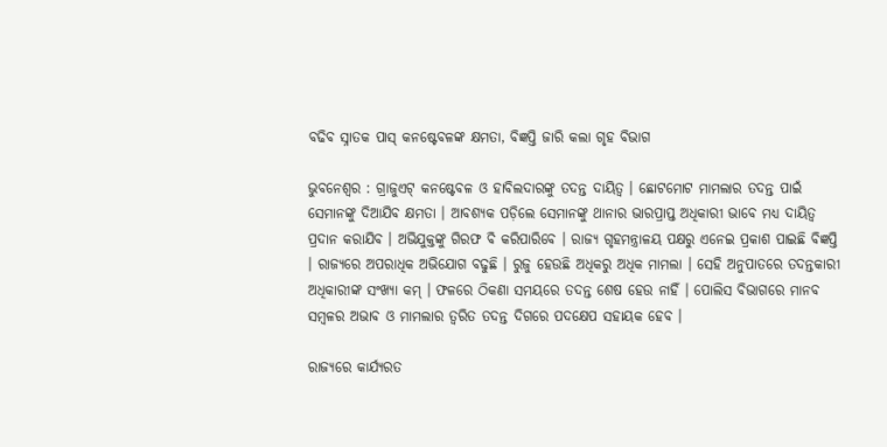ବଢିବ ସ୍ନାତକ ପାସ୍‌ କନଷ୍ଟେବଳଙ୍କ କ୍ଷମତା, ବିଜ୍ଞପ୍ତି ଜାରି କଲା ଗୃହ ବିଭାଗ

ଭୁବନେଶ୍ବର : ଗ୍ରାଜୁଏଟ୍‌ କନଷ୍ଟେବଳ ଓ ହାବିଲଦାରଙ୍କୁ ତଦନ୍ତ ଦାୟିତ୍ୱ । ଛୋଟମୋଟ ମାମଲାର ତଦନ୍ତ ପାଇଁ ସେମାନଙ୍କୁ ଦିଆଯିବ କ୍ଷମତା । ଆବଶ୍ୟକ ପଡ଼ିଲେ ସେମାନଙ୍କୁ ଥାନାର ଭାରପ୍ରାପ୍ତ ଅଧିକାରୀ ଭାବେ ମଧ୍ୟ ଦାୟିତ୍ୱ ପ୍ରଦାନ କରାଯିବ । ଅଭିଯୁକ୍ତଙ୍କୁ ଗିରଫ ବି କରିପାରିବେ । ରାଜ୍ୟ ଗୃହମନ୍ତ୍ରାଳୟ ପକ୍ଷରୁ ଏନେଇ ପ୍ରକାଶ ପାଇଛି ବିଜ୍ଞପ୍ତି । ରାଜ୍ୟରେ ଅପରାଧିକ ଅଭିଯୋଗ ବଢୁଛି । ରୁଜୁ ହେଉଛି ଅଧିକରୁ ଅଧିକ ମାମଲା । ସେହି ଅନୁପାତରେ ତଦନ୍ତକାରୀ ଅଧିକାରୀଙ୍କ ସଂଖ୍ୟା କମ୍‌ । ଫଳରେ ଠିକଣା ସମୟରେ ତଦନ୍ତ ଶେଷ ହେଉ ନାହିଁ । ପୋଲିସ ବିଭାଗରେ ମାନବ ସମ୍ବଳର ଅଭାବ ଓ ମାମଲାର ତ୍ୱରିତ ତଦନ୍ତ ଦିଗରେ ପଦକ୍ଷେପ ସହାୟକ ହେବ ।

ରାଜ୍ୟରେ କାର୍ଯ୍ୟରତ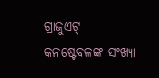ଗ୍ରାଜୁଏଟ୍‌ କନଷ୍ଟେବଳଙ୍କ ସଂଖ୍ୟା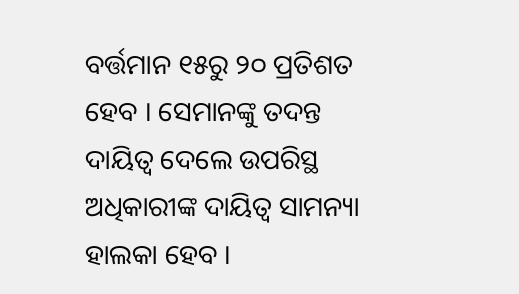ବର୍ତ୍ତମାନ ୧୫ରୁ ୨୦ ପ୍ରତିଶତ ହେବ । ସେମାନଙ୍କୁ ତଦନ୍ତ ଦାୟିତ୍ୱ ଦେଲେ ଉପରିସ୍ଥ ଅଧିକାରୀଙ୍କ ଦାୟିତ୍ୱ ସାମନ୍ୟା ହାଲକା ହେବ ।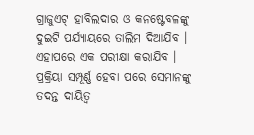ଗ୍ରାଜୁଏଟ୍‌ ହାବିଲଦାର ଓ କନଷ୍ଟେବଳଙ୍କୁ ଦୁଇଟି ପର୍ଯ୍ୟାୟରେ ତାଲିମ ଦିଆଯିବ । ଏହାପରେ ଏକ ପରୀକ୍ଷା କରାଯିବ । ପ୍ରକ୍ରିୟା ସମ୍ପୂର୍ଣ୍ଣ ହେବା ପରେ ସେମାନଙ୍କୁ ତଦନ୍ତ ଦାୟିତ୍ୱ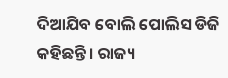ଦିଆଯିବ ବୋଲି ପୋଲିସ ଡିଜି କହିଛନ୍ତି । ରାଜ୍ୟ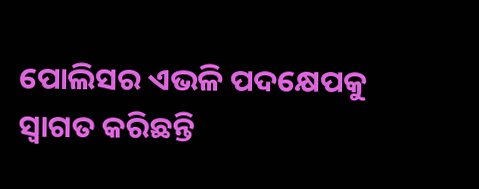ପୋଲିସର ଏଭଳି ପଦକ୍ଷେପକୁ ସ୍ୱାଗତ କରିଛନ୍ତି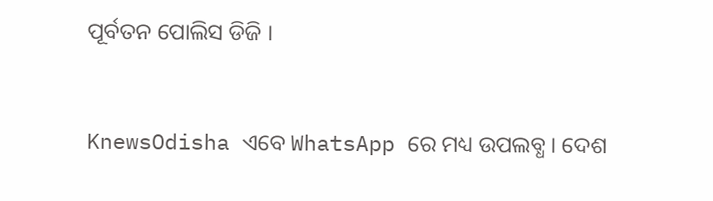ପୂର୍ବତନ ପୋଲିସ ଡିଜି ।


KnewsOdisha ଏବେ WhatsApp ରେ ମଧ୍ୟ ଉପଲବ୍ଧ । ଦେଶ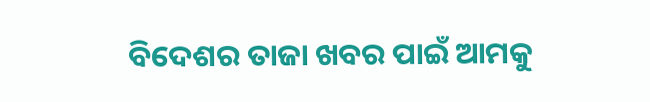ବିଦେଶର ତାଜା ଖବର ପାଇଁ ଆମକୁ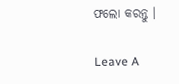ଫଲୋ କରନ୍ତୁ ।

Leave A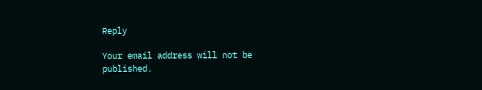Reply

Your email address will not be published.